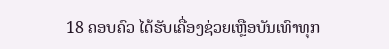18 ຄອບຄົວ ໄດ້ຮັບເຄື່ອງຊ່ວຍເຫຼືອບັນເທົາທຸກ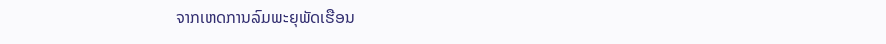ຈາກເຫດການລົມພະຍຸພັດເຮືອນ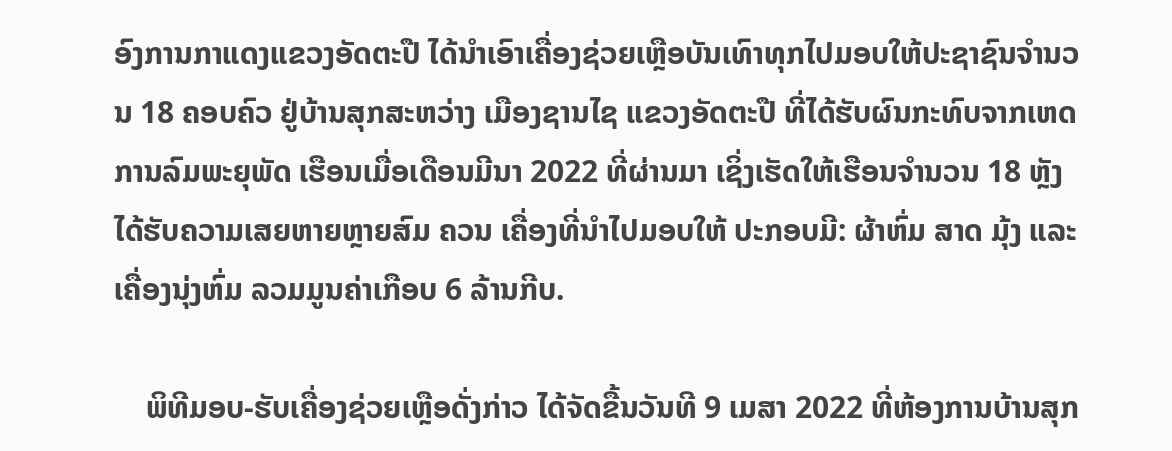ອົງການກາແດງແຂວງອັດຕະປື ໄດ້ນໍາເອົາເຄື່ອງຊ່ວຍເຫຼືອບັນເທົາທຸກໄປມອບໃຫ້ປະຊາຊົນຈໍານວນ 18 ຄອບຄົວ ຢູ່ບ້ານສຸກສະຫວ່າງ ເມືອງຊານໄຊ ແຂວງອັດຕະປື ທີ່ໄດ້ຮັບຜົນກະທົບຈາກເຫດການລົມພະຍຸພັດ ເຮືອນເມື່ອເດືອນມີນາ 2022 ທີ່ຜ່ານມາ ເຊິ່ງເຮັດໃຫ້ເຮືອນຈໍານວນ 18 ຫຼັງ ໄດ້ຮັບຄວາມເສຍຫາຍຫຼາຍສົມ ຄວນ ເຄື່ອງທີ່ນຳໄປມອບໃຫ້ ປະກອບມີ: ຜ້າຫົ່ມ ສາດ ມຸ້ງ ແລະ ເຄື່ອງນຸ່ງຫົ່ມ ລວມມູນຄ່າເກືອບ 6 ລ້ານກີບ.

    ພິທີມອບ-ຮັບເຄື່ອງຊ່ວຍເຫຼືອດັ່ງກ່າວ ໄດ້ຈັດຂື້ນວັນທີ 9 ເມສາ 2022 ທີ່ຫ້ອງການບ້ານສຸກ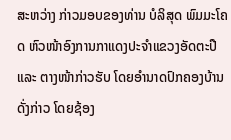ສະຫວ່າງ ກ່າວມອບຂອງທ່ານ ບໍລິສຸດ ພົມມະໂຄດ ຫົວໜ້າອົງການກາແດງປະຈໍາແຂວງອັດຕະປື ແລະ ຕາງໜ້າກ່າວຮັບ ໂດຍອຳນາດປົກຄອງບ້ານດັ່ງກ່າວ ໂດຍຊ້ອງ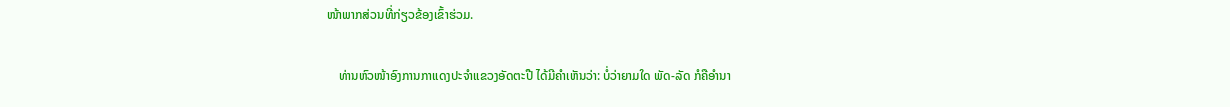ໜ້າພາກສ່ວນທີ່ກ່ຽວຂ້ອງເຂົ້າຮ່ວມ.

    ທ່ານຫົວໜ້າອົງການກາແດງປະຈໍາແຂວງອັດຕະປື ໄດ້ມີຄໍາເຫັນວ່າ: ບໍ່ວ່າຍາມໃດ ພັດ-ລັດ ກໍຄືອໍານາ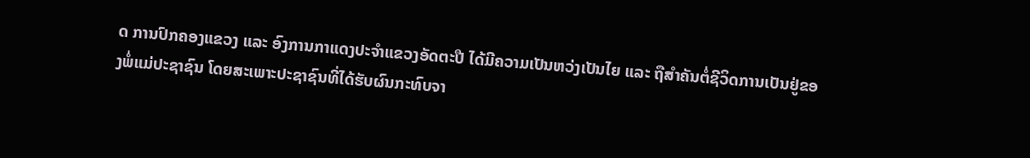ດ ການປົກຄອງແຂວງ ແລະ ອົງການກາແດງປະຈໍາແຂວງອັດຕະປື ໄດ້ມີຄວາມເປັນຫວ່ງເປັນໄຍ ແລະ ຖືສໍາຄັນຕໍ່ຊີວິດການເປັນຢູ່ຂອງພໍ່ແມ່ປະຊາຊົນ ໂດຍສະເພາະປະຊາຊົນທີ່ໄດ້ຮັບຜົນກະທົບຈາ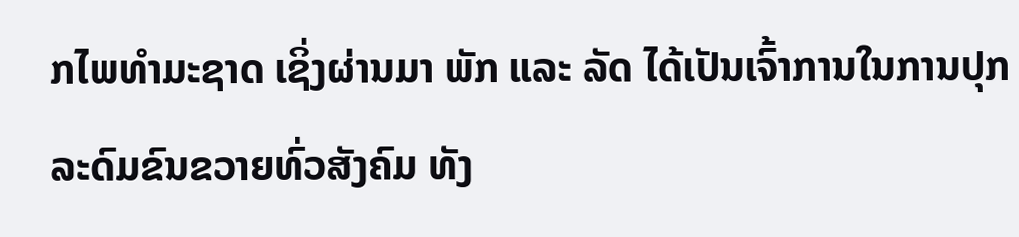ກໄພທໍາມະຊາດ ເຊິ່ງຜ່ານມາ ພັກ ແລະ ລັດ ໄດ້ເປັນເຈົ້າການໃນການປຸກລະດົມຂົນຂວາຍທົ່ວສັງຄົມ ທັງ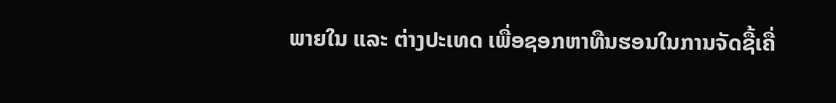ພາຍໃນ ແລະ ຕ່າງປະເທດ ເພື່ອຊອກຫາທືນຮອນໃນການຈັດຊື້ເຄື່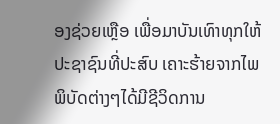ອງຊ່ວຍເຫຼືອ ເພື່ອມາບັນເທົາທຸກໃຫ້ປະຊາຊົນທີ່ປະສົບ ເຄາະຮ້າຍຈາກໄພພິບັດຕ່າງໆໄດ້ມີຊີວິດການ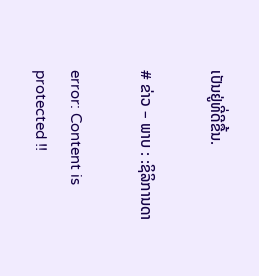ເປັນຢູ່ທີ່ດີຂື້ນ.

# ຂ່າວ – ພາບ : :ຊິລິການດາ

error: Content is protected !!